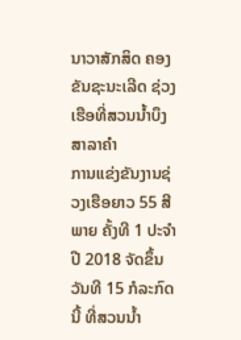ນາວາສັກສິດ ຄອງຂັນຊະນະເລີດ ຊ່ວງເຮືອທີ່ສວນນໍ້າບຶງສາລາຄໍາ
ການແຂ່ງຂັນງານຊ່ວງເຮືອຍາວ 55 ສີພາຍ ຄັ້ງທີ 1 ປະຈຳປີ 2018 ຈັດຂຶ້ນວັນທີ 15 ກໍລະກົດນີ້ ທີ່ສວນນໍ້າ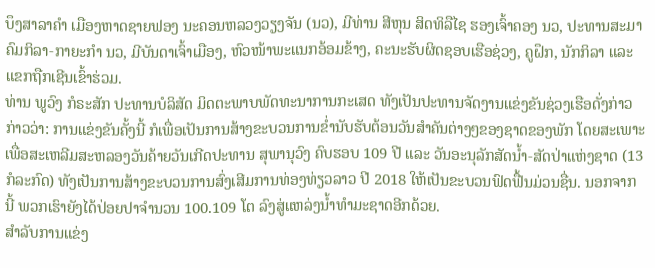ບຶງສາລາຄໍາ ເມືອງຫາດຊາຍຟອງ ນະຄອນຫລວງວຽງຈັນ (ນວ), ມີທ່ານ ສີຫຸນ ສິດທິລືໄຊ ຮອງເຈົ້າຄອງ ນວ, ປະທານສະມາຄົມກິລາ-ກາຍະກໍາ ນວ, ມີບັນດາເຈົ້າເມືອງ, ຫົວໜ້າພະແນກອ້ອມຂ້າງ, ຄະນະຮັບຜິດຊອບເຮືອຊ່ວງ, ຄູຝຶກ, ນັກກິລາ ແລະ ແຂກຖືກເຊີນເຂົ້າຮ່ວມ.
ທ່ານ ພູວົງ ກໍຣະສັກ ປະທານບໍລິສັດ ມິດຕະພາບພັດທະນາການກະເສດ ທັງເປັນປະທານຈັດງານແຂ່ງຂັນຊ່ວງເຮືອດັ່ງກ່າວ ກ່າວວ່າ: ການແຂ່ງຂັນຄັ້ງນີ້ ກໍເພື່ອເປັນການສ້າງຂະບວນການຂໍ່ານັບຮັບຕ້ອນວັນສໍາຄັນຕ່າງໆຂອງຊາດຂອງພັກ ໂດຍສະເພາະເພື່ອສະເຫລີມສະຫລອງວັນຄ້າຍວັນເກີດປະທານ ສຸພານຸວົງ ຄົບຮອບ 109 ປີ ແລະ ວັນອະນຸລັກສັດນໍ້າ-ສັດປ່າແຫ່ງຊາດ (13 ກໍລະກົດ) ທັງເປັນການສ້າງຂະບວນການສົ່ງເສີມການທ່ອງທ່ຽວລາວ ປີ 2018 ໃຫ້ເປັນຂະບວນຟົດຟື້ນມ່ວນຊື່ນ. ນອກຈາກນີ້ ພວກເຮົາຍັງໄດ້ປ່ອຍປາຈໍານວນ 100.109 ໂຕ ລົງສູ່ແຫລ່ງນໍ້າທໍາມະຊາດອີກດ້ວຍ.
ສໍາລັບການແຂ່ງ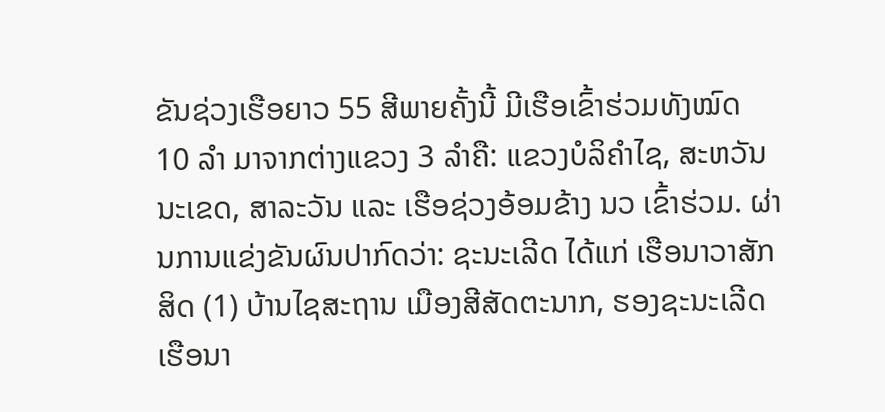ຂັນຊ່ວງເຮືອຍາວ 55 ສີພາຍຄັ້ງນີ້ ມີເຮືອເຂົ້າຮ່ວມທັງໝົດ 10 ລໍາ ມາຈາກຕ່າງແຂວງ 3 ລໍາຄື: ແຂວງບໍລິຄໍາໄຊ, ສະຫວັນນະເຂດ, ສາລະວັນ ແລະ ເຮືອຊ່ວງອ້ອມຂ້າງ ນວ ເຂົ້າຮ່ວມ. ຜ່ານການແຂ່ງຂັນຜົນປາກົດວ່າ: ຊະນະເລີດ ໄດ້ແກ່ ເຮືອນາວາສັກສິດ (1) ບ້ານໄຊສະຖານ ເມືອງສີສັດຕະນາກ, ຮອງຊະນະເລີດ ເຮືອນາ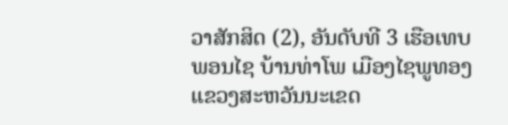ວາສັກສິດ (2), ອັນດັບທີ 3 ເຮືອເທບພອນໄຊ ບ້ານທ່າໂພ ເມືອງໄຊພູທອງ ແຂວງສະຫວັນນະເຂດ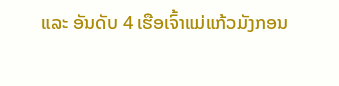ແລະ ອັນດັບ 4 ເຮືອເຈົ້າແມ່ແກ້ວມັງກອນ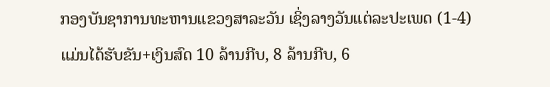ກອງບັນຊາການທະຫານແຂວງສາລະວັນ ເຊິ່ງລາງວັນແຕ່ລະປະເພດ (1-4) ແມ່ນໄດ້ຮັບຂັນ+ເງິນສົດ 10 ລ້ານກີບ, 8 ລ້ານກີບ, 6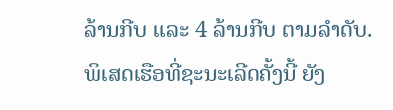ລ້ານກີບ ແລະ 4 ລ້ານກີບ ຕາມລໍາດັບ. ພິເສດເຮືອທີ່ຊະນະເລີດຄັ້ງນີ້ ຍັງ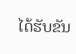ໄດ້ຮັບຂັນ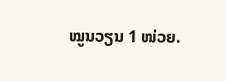ໝູນວຽນ 1 ໜ່ວຍ.